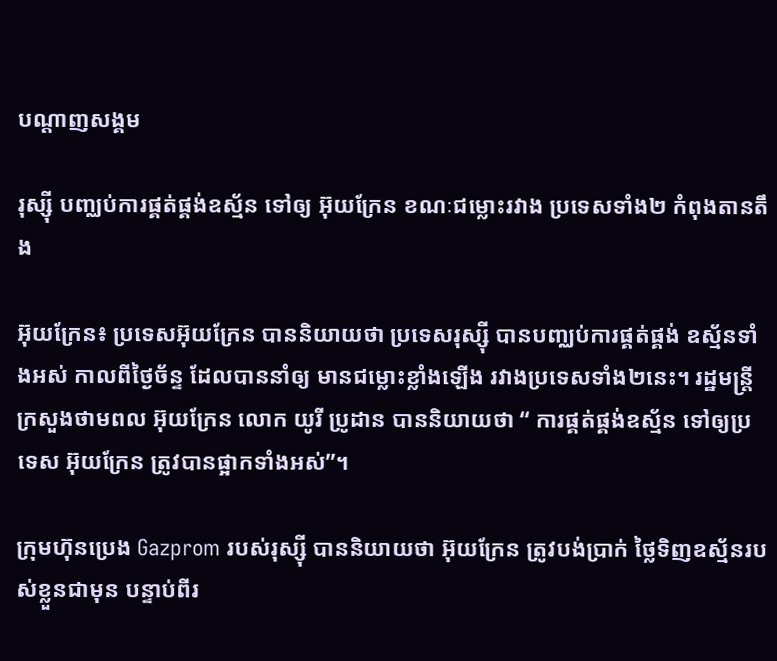បណ្តាញសង្គម

រុស្ស៊ី បញ្ឈប់ការផ្គត់ផ្គង់ឧស្ម័ន ទៅឲ្យ អ៊ុយក្រែន ខណៈជម្លោះរវាង ប្រទេសទាំង២ កំពុងតានតឹង

អ៊ុយក្រែន៖ ប្រទេសអ៊ុយក្រែន បាននិយាយថា ប្រទេសរុស្ស៊ី បានបញ្ឈប់ការផ្គត់ផ្គង់ ឧស្ម័នទាំងអស់ កាលពីថ្ងៃច័ន្ទ ដែលបាននាំឲ្យ មានជម្លោះខ្លាំងឡើង រវាងប្រទេសទាំង២នេះ។ រដ្ឋមន្ត្រី ក្រសួងថាមពល អ៊ុយក្រែន លោក យូរី ប្រូដាន បាននិយាយថា “ ការផ្គត់ផ្គង់ឧស្ម័ន ទៅឲ្យប្រទេស អ៊ុយក្រែន ត្រូវបានផ្អាកទាំងអស់”។

ក្រុមហ៊ុនប្រេង Gazprom របស់រុស្ស៊ី បាននិយាយថា អ៊ុយក្រែន ត្រូវបង់ប្រាក់ ថ្លៃទិញឧស្ម័នរបស់ខ្លួនជាមុន បន្ទាប់ពីរ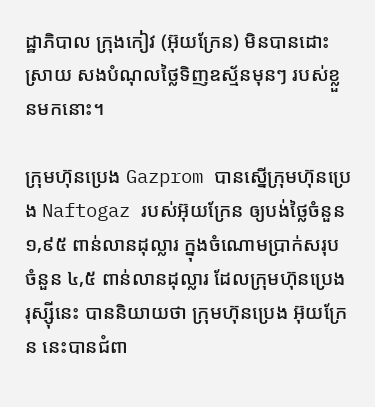ដ្ឋាភិបាល ក្រុងកៀវ (អ៊ុយក្រែន) មិនបានដោះស្រាយ សងបំណុលថ្លៃទិញឧស្ម័នមុនៗ របស់ខ្លួនមកនោះ។

ក្រុមហ៊ុនប្រេង Gazprom បានស្នើក្រុមហ៊ុនប្រេង Naftogaz របស់អ៊ុយក្រែន ឲ្យបង់ថ្លៃចំនួន ១,៩៥ ពាន់លានដុល្លារ ក្នុងចំណោមប្រាក់សរុបចំនួន ៤,៥ ពាន់លានដុល្លារ ដែលក្រុមហ៊ុនប្រេងរុស្ស៊ីនេះ បាននិយាយថា ក្រុមហ៊ុនប្រេង អ៊ុយក្រែន នេះបានជំពា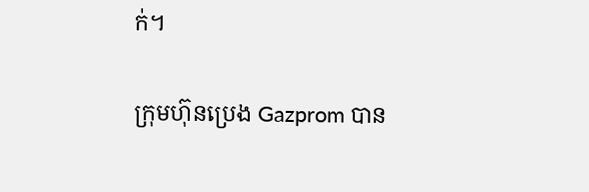ក់។

ក្រុមហ៊ុនប្រេង Gazprom បាន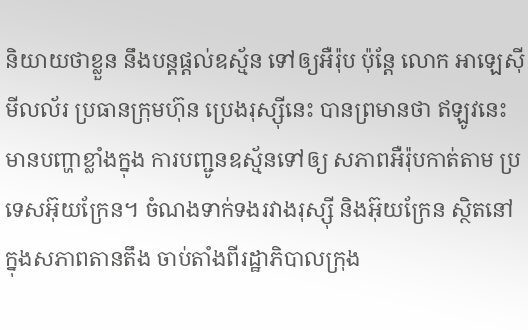និយាយថាខ្លួន នឹងបន្តផ្តល់ឧស្ម័ន ទៅឲ្យអឺរ៉ុប ប៉ុន្តែ លោក អាឡេស៊ី មីលល័រ ប្រធានក្រុមហ៊ុន ប្រេងរុស្ស៊ីនេះ បានព្រមានថា ឥឡូវនេះ មានបញ្ហាខ្លាំងក្នុង ការបញ្ជូនឧស្ម័នទៅឲ្យ សភាពអឺរ៉ុបកាត់តាម ប្រទេសអ៊ុយក្រែន។ ចំណងទាក់ទងរវាងរុស្ស៊ី និងអ៊ុយក្រែន ស្ថិតនៅក្នុងសភាពតានតឹង ចាប់តាំងពីរដ្ឋាភិបាលក្រុង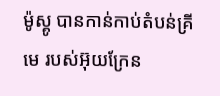ម៉ូស្គូ បានកាន់កាប់តំបន់គ្រីមេ របស់អ៊ុយក្រែន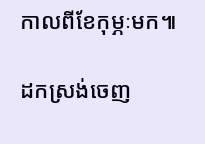កាលពីខែកុម្ភៈមក៕

ដកស្រង់ចេញ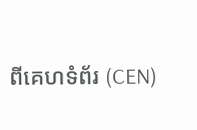ពីគេហទំព័រ (CEN)